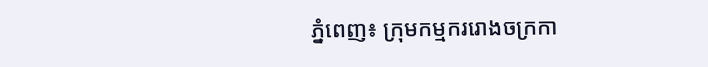ភ្នំពេញ៖ ក្រុមកម្មកររោងចក្រកា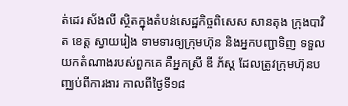ត់ដេរ ស័ងលី ស្ថិតក្នុងតំបន់សេដ្ឋកិច្ចពិសេស សានតុង ក្រុងបាវិត ខេត្ត ស្វាយរៀង ទាមទារឲ្យក្រុមហ៊ុន និងអ្នកបញ្ជាទិញ ទទួលយកតំណាងរបស់ពួកគេ គឺអ្នកស្រី ឌី ភ័ស្ត ដែលត្រូវក្រុមហ៊ុនបញ្ឈប់ពីការងារ កាលពីថ្ងៃទី១៨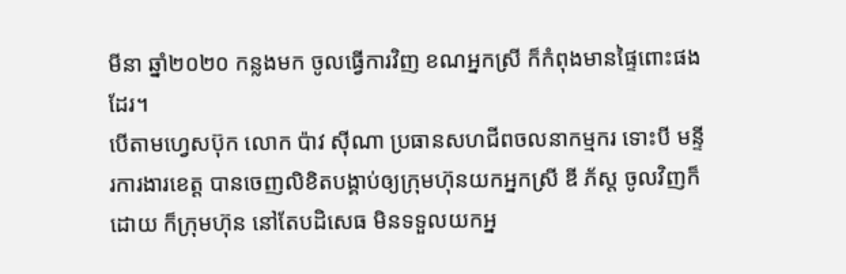មីនា ឆ្នាំ២០២០ កន្លងមក ចូលធ្វើការវិញ ខណអ្នកស្រី ក៏កំពុងមានផ្ទៃពោះផងដែរ។
បើតាមហ្វេសប៊ុក លោក ប៉ាវ ស៊ីណា ប្រធានសហជីពចលនាកម្មករ ទោះបី មន្ទីរការងារខេត្ត បានចេញលិខិតបង្គាប់ឲ្យក្រុមហ៊ុនយកអ្នកស្រី ឌី ភ័ស្ត ចូលវិញក៏ដោយ ក៏ក្រុមហ៊ុន នៅតែបដិសេធ មិនទទួលយកអ្ន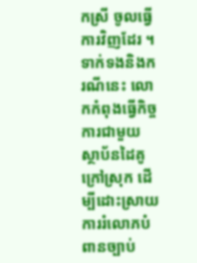កស្រី ចូលធ្វើការវិញដែរ ។
ទាក់ទងនិងករណីនេះ លោកកំពុងធ្វើកិច្ចការជាមួយ ស្ថាប័នដៃគូក្រៅស្រុក ដើម្បីដោះស្រាយ ការរំលោភបំពានច្បាប់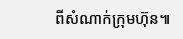ពីសំណាក់ក្រុមហ៊ុន៕